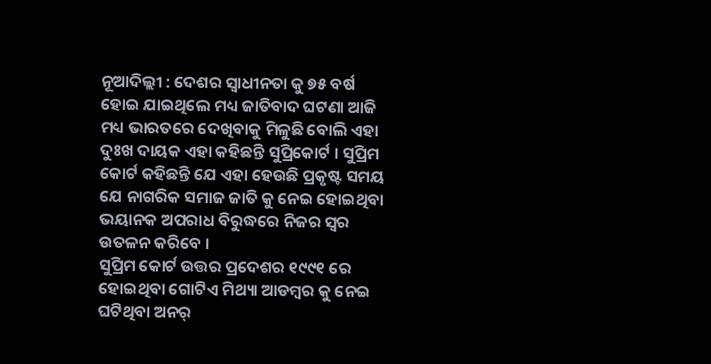ନୂଆଦିଲ୍ଲୀ : ଦେଶର ସ୍ଵାଧୀନତା କୁ ୭୫ ବର୍ଷ ହୋଇ ଯାଇଥିଲେ ମଧ୍ୟ ଜାତିବାଦ ଘଟଣା ଆଜି ମଧ୍ୟ ଭାରତରେ ଦେଖିବାକୁ ମିଳୁଛି ବୋଲି ଏହା ଦୁଃଖ ଦାୟକ ଏହା କହିଛନ୍ତି ସୁପ୍ରିକୋର୍ଟ । ସୁପ୍ରିମ କୋର୍ଟ କହିଛନ୍ତି ଯେ ଏହା ହେଉଛି ପ୍ରକୃଷ୍ଟ ସମୟ ଯେ ନାଗରିକ ସମାଜ ଜାତି କୁ ନେଇ ହୋଇଥିବା ଭୟାନକ ଅପରାଧ ବିରୁଦ୍ଧରେ ନିଜର ସ୍ଵର ଉତଳନ କରିବେ ।
ସୁପ୍ରିମ କୋର୍ଟ ଉତ୍ତର ପ୍ରଦେଶର ୧୯୯୧ ରେ ହୋଇଥିବା ଗୋଟିଏ ମିଥ୍ୟା ଆଡମ୍ବର କୁ ନେଇ ଘଟିଥିବା ଅନର୍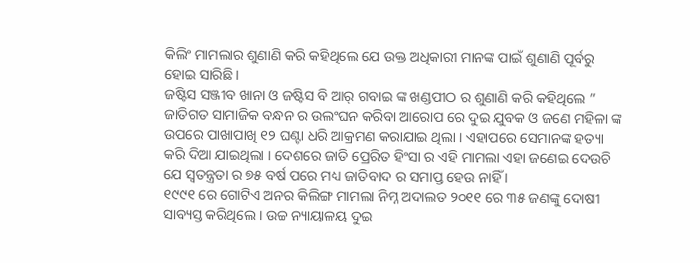କିଲିଂ ମାମଲାର ଶୁଣାଣି କରି କହିଥିଲେ ଯେ ଉକ୍ତ ଅଧିକାରୀ ମାନଙ୍କ ପାଇଁ ଶୁଣାଣି ପୂର୍ବରୁ ହୋଇ ସାରିଛି ।
ଜଷ୍ଟିସ ସଞ୍ଜୀବ ଖାନା ଓ ଜଷ୍ଟିସ ବି ଆର୍ ଗବାଇ ଙ୍କ ଖଣ୍ଡପୀଠ ର ଶୁଣାଣି କରି କହିଥିଲେ ” ଜାତିଗତ ସାମାଜିକ ବନ୍ଧନ ର ଉଲଂଘନ କରିବା ଆରୋପ ରେ ଦୁଇ ଯୁବକ ଓ ଜଣେ ମହିଳା ଙ୍କ ଉପରେ ପାଖାପାଖି ୧୨ ଘଣ୍ଟା ଧରି ଆକ୍ରମଣ କରାଯାଇ ଥିଲା । ଏହାପରେ ସେମାନଙ୍କ ହତ୍ୟା କରି ଦିଆ ଯାଇଥିଲା । ଦେଶରେ ଜାତି ପ୍ରେରିତ ହିଂସା ର ଏହି ମାମଲା ଏହା ଜଣେଇ ଦେଉଚି ଯେ ସ୍ୱତନ୍ତ୍ରତା ର ୭୫ ବର୍ଷ ପରେ ମଧ୍ୟ ଜାତିବାଦ ର ସମାପ୍ତ ହେଉ ନାହିଁ ।
୧୯୯୧ ରେ ଗୋଟିଏ ଅନର କିଲିଙ୍ଗ ମାମଲା ନିମ୍ନ ଅଦାଲତ ୨୦୧୧ ରେ ୩୫ ଜଣଙ୍କୁ ଦୋଷୀ ସାବ୍ୟସ୍ତ କରିଥିଲେ । ଉଚ୍ଚ ନ୍ୟାୟାଳୟ ଦୁଇ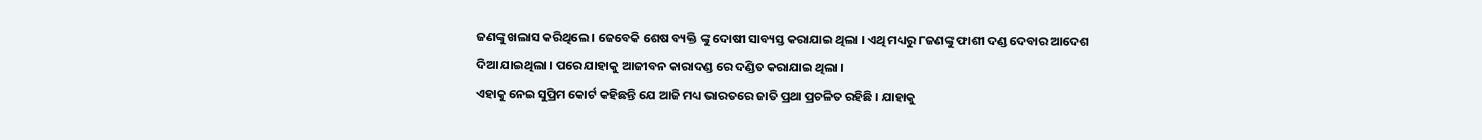ଜଣଙ୍କୁ ଖଲାସ କରିଥିଲେ । ଜେବେକି ଶେଷ ବ୍ୟକ୍ତି ଙ୍କୁ ଦୋଷୀ ସାବ୍ୟସ୍ତ କରାଯାଇ ଥିଲା । ଏଥି ମଧ୍ୟରୁ ୮ଜଣଙ୍କୁ ଫାଶୀ ଦଣ୍ଡ ଦେବାର ଆଦେଶ ଦିଆ ଯାଇଥିଲା । ପରେ ଯାହାକୁ ଆଜୀବନ କାରାଦଣ୍ଡ ରେ ଦଣ୍ଡିତ କରାଯାଇ ଥିଲା ।
ଏହାକୁ ନେଇ ସୁପ୍ରିମ କୋର୍ଟ କହିଛନ୍ତି ଯେ ଆଜି ମଧ୍ୟ ଭାରତରେ ଜାତି ପ୍ରଥା ପ୍ରଚଳିତ ରହିଛି । ଯାହାକୁ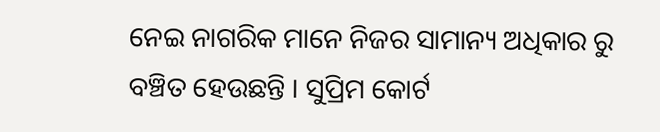ନେଇ ନାଗରିକ ମାନେ ନିଜର ସାମାନ୍ୟ ଅଧିକାର ରୁ ବଞ୍ଚିତ ହେଉଛନ୍ତି । ସୁପ୍ରିମ କୋର୍ଟ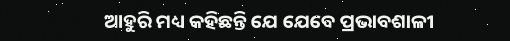ଆହୁରି ମଧ୍ୟ କହିଛନ୍ତି ଯେ ଯେବେ ପ୍ରଭାବଶାଳୀ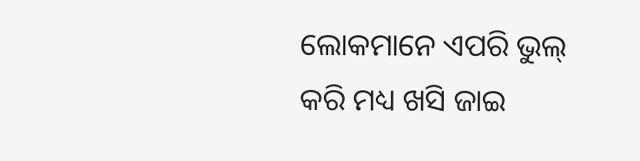ଲୋକମାନେ ଏପରି ଭୁଲ୍ କରି ମଧ୍ୟ ଖସି ଜାଇ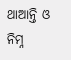ଥାଆନ୍ତି ଓ ନିମ୍ନ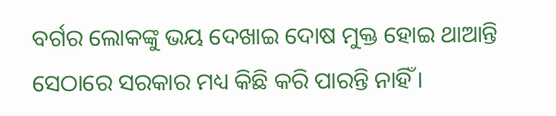ବର୍ଗର ଲୋକଙ୍କୁ ଭୟ ଦେଖାଇ ଦୋଷ ମୁକ୍ତ ହୋଇ ଥାଆନ୍ତି ସେଠାରେ ସରକାର ମଧ୍ୟ କିଛି କରି ପାରନ୍ତି ନାହିଁ ।